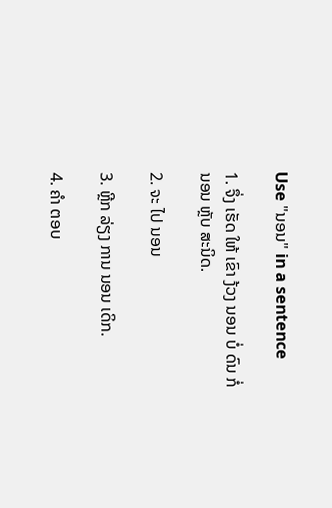Use "ນອນ" in a sentence

1. ຈຶ່ງ ເຮັດ ໃຫ້ ເຂົາ ງ້ວງ ນອນ ບໍ່ ດົນ ກໍ່ ນອນ ຫຼັບ ສະນິດ.

2. ຈະ ໄປ ນອນ

3. ຫຼີກ ລ່ຽງ ການ ນອນ ເດິກ.

4. ຄໍາ ຕອບ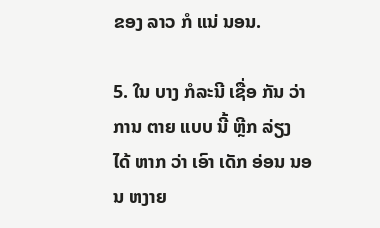ຂອງ ລາວ ກໍ ແນ່ ນອນ.

5. ໃນ ບາງ ກໍລະນີ ເຊື່ອ ກັນ ວ່າ ການ ຕາຍ ແບບ ນີ້ ຫຼີກ ລ່ຽງ ໄດ້ ຫາກ ວ່າ ເອົາ ເດັກ ອ່ອນ ນອນ ຫງາຍ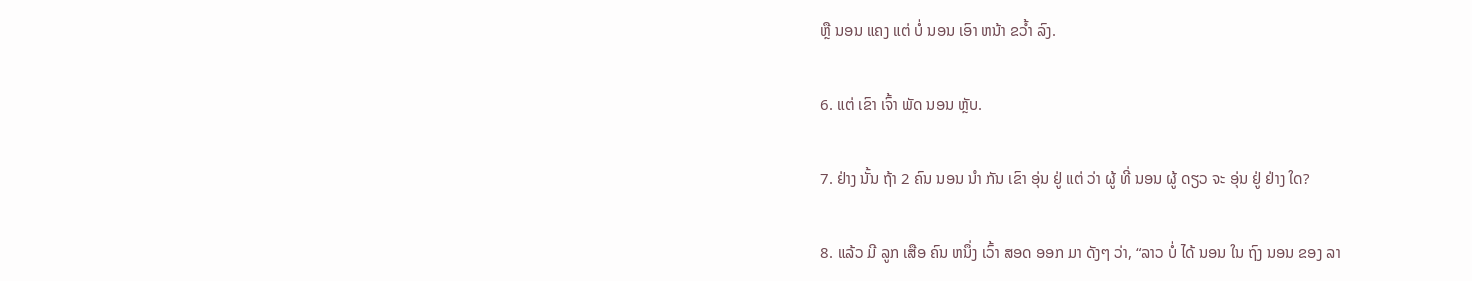ຫຼື ນອນ ແຄງ ແຕ່ ບໍ່ ນອນ ເອົາ ຫນ້າ ຂວໍ້າ ລົງ.

6. ແຕ່ ເຂົາ ເຈົ້າ ພັດ ນອນ ຫຼັບ.

7. ຢ່າງ ນັ້ນ ຖ້າ 2 ຄົນ ນອນ ນໍາ ກັນ ເຂົາ ອຸ່ນ ຢູ່ ແຕ່ ວ່າ ຜູ້ ທີ່ ນອນ ຜູ້ ດຽວ ຈະ ອຸ່ນ ຢູ່ ຢ່າງ ໃດ?

8. ແລ້ວ ມີ ລູກ ເສືອ ຄົນ ຫນຶ່ງ ເວົ້າ ສອດ ອອກ ມາ ດັງໆ ວ່າ, “ລາວ ບໍ່ ໄດ້ ນອນ ໃນ ຖົງ ນອນ ຂອງ ລາ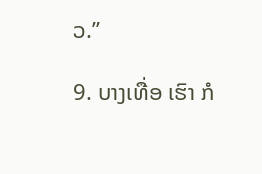ວ.”

9. ບາງເທື່ອ ເຮົາ ກໍ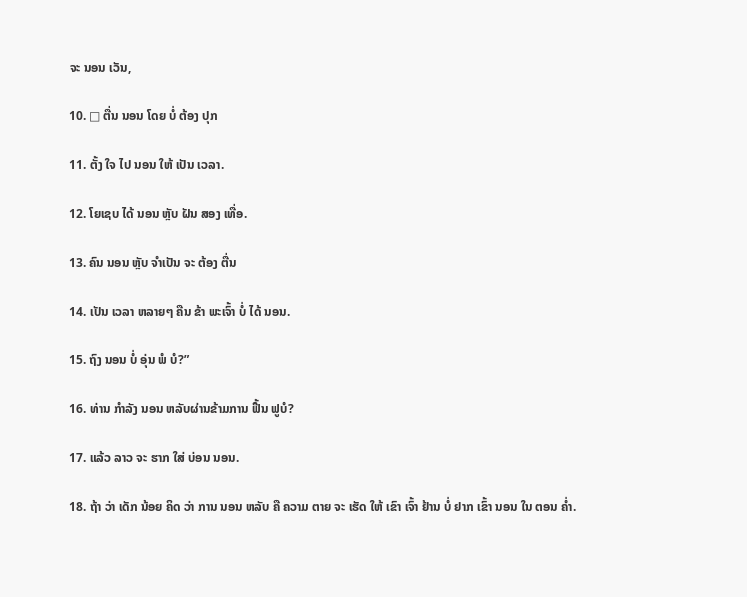ຈະ ນອນ ເວັນ,

10. □ ຕື່ນ ນອນ ໂດຍ ບໍ່ ຕ້ອງ ປຸກ

11. ຕັ້ງ ໃຈ ໄປ ນອນ ໃຫ້ ເປັນ ເວລາ.

12. ໂຍເຊບ ໄດ້ ນອນ ຫຼັບ ຝັນ ສອງ ເທື່ອ.

13. ຄົນ ນອນ ຫຼັບ ຈໍາເປັນ ຈະ ຕ້ອງ ຕື່ນ

14. ເປັນ ເວລາ ຫລາຍໆ ຄືນ ຂ້າ ພະເຈົ້າ ບໍ່ ໄດ້ ນອນ.

15. ຖົງ ນອນ ບໍ່ ອຸ່ນ ພໍ ບໍ?”

16. ທ່ານ ກໍາລັງ ນອນ ຫລັບຜ່ານຂ້າມການ ຟື້ນ ຟູບໍ?

17. ແລ້ວ ລາວ ຈະ ຮາກ ໃສ່ ບ່ອນ ນອນ.

18. ຖ້າ ວ່າ ເດັກ ນ້ອຍ ຄິດ ວ່າ ການ ນອນ ຫລັບ ຄື ຄວາມ ຕາຍ ຈະ ເຮັດ ໃຫ້ ເຂົາ ເຈົ້າ ຢ້ານ ບໍ່ ຢາກ ເຂົ້າ ນອນ ໃນ ຕອນ ຄໍ່າ.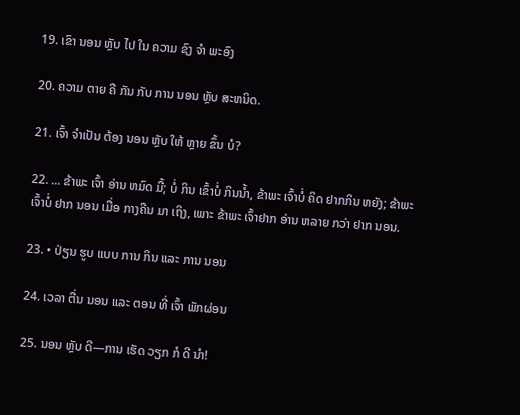19. ເຂົາ ນອນ ຫຼັບ ໄປ ໃນ ຄວາມ ຊົງ ຈໍາ ພະອົງ

20. ຄວາມ ຕາຍ ຄື ກັນ ກັບ ການ ນອນ ຫຼັບ ສະຫນິດ.

21. ເຈົ້າ ຈໍາເປັນ ຕ້ອງ ນອນ ຫຼັບ ໃຫ້ ຫຼາຍ ຂຶ້ນ ບໍ?

22. ... ຂ້າພະ ເຈົ້າ ອ່ານ ຫມົດ ມື້; ບໍ່ ກິນ ເຂົ້າບໍ່ ກິນນ້ຳ, ຂ້າພະ ເຈົ້າບໍ່ ຄິດ ຢາກກິນ ຫຍັງ; ຂ້າພະ ເຈົ້າບໍ່ ຢາກ ນອນ ເມື່ອ ກາງຄືນ ມາ ເຖິງ, ເພາະ ຂ້າພະ ເຈົ້າຢາກ ອ່ານ ຫລາຍ ກວ່າ ຢາກ ນອນ.

23. • ປ່ຽນ ຮູບ ແບບ ການ ກິນ ແລະ ການ ນອນ

24. ເວລາ ຕື່ນ ນອນ ແລະ ຕອນ ທີ່ ເຈົ້າ ພັກຜ່ອນ

25. ນອນ ຫຼັບ ດີ—ການ ເຮັດ ວຽກ ກໍ ດີ ນໍາ!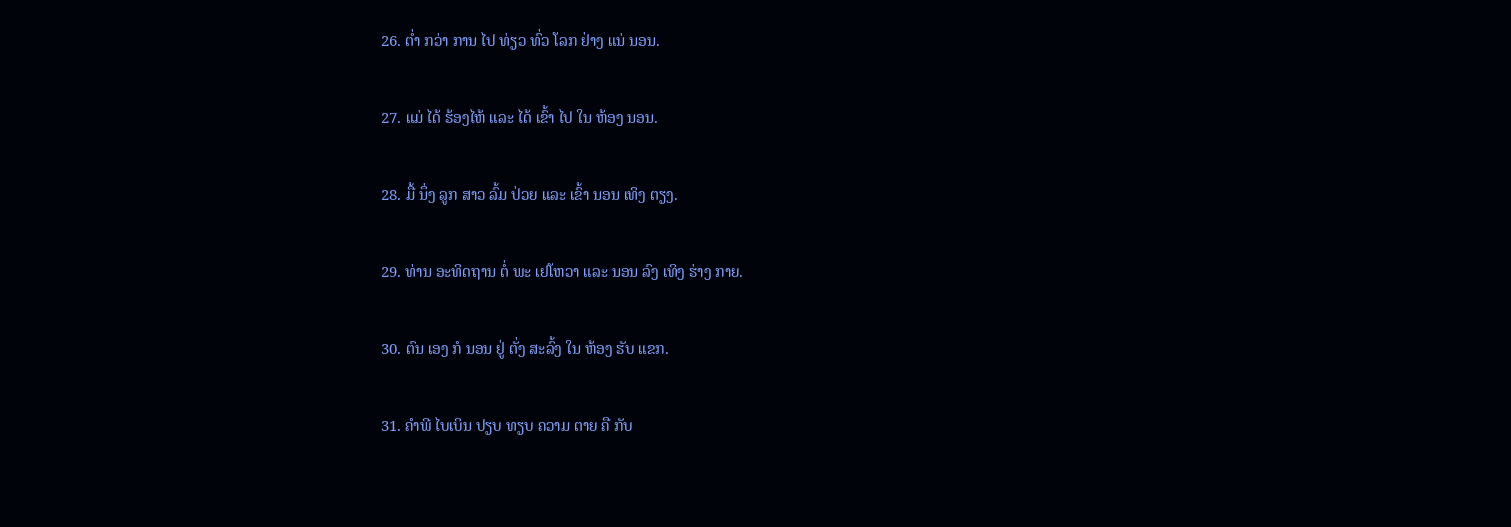26. ຕ່ຳ ກວ່າ ການ ໄປ ທ່ຽວ ທົ່ວ ໂລກ ຢ່າງ ແນ່ ນອນ.

27. ແມ່ ໄດ້ ຮ້ອງໄຫ້ ແລະ ໄດ້ ເຂົ້າ ໄປ ໃນ ຫ້ອງ ນອນ.

28. ມື້ ນຶ່ງ ລູກ ສາວ ລົ້ມ ປ່ວຍ ແລະ ເຂົ້າ ນອນ ເທິງ ຕຽງ.

29. ທ່ານ ອະທິດຖານ ຕໍ່ ພະ ເຢໂຫວາ ແລະ ນອນ ລົງ ເທິງ ຮ່າງ ກາຍ.

30. ຕົນ ເອງ ກໍ ນອນ ຢູ່ ຕັ່ງ ສະລົ້ງ ໃນ ຫ້ອງ ຮັບ ແຂກ.

31. ຄໍາພີ ໄບເບິນ ປຽບ ທຽບ ຄວາມ ຕາຍ ຄື ກັບ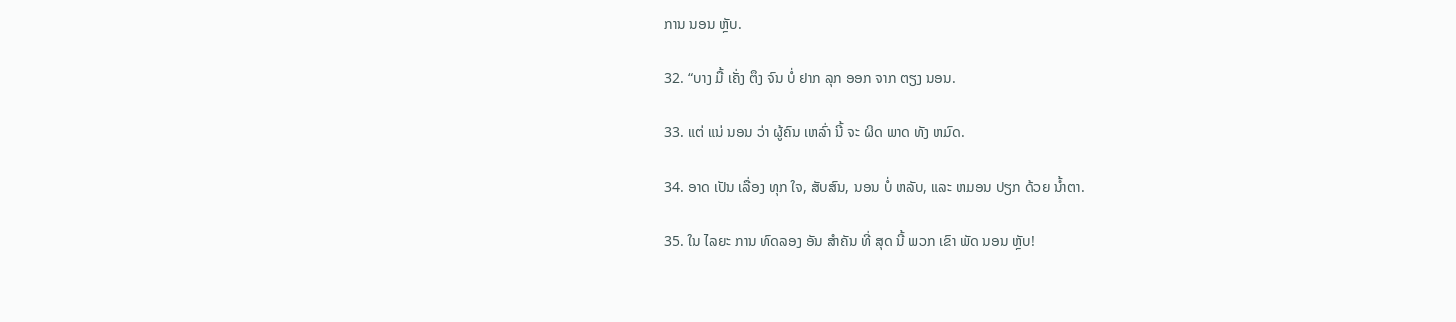ການ ນອນ ຫຼັບ.

32. “ບາງ ມື້ ເຄັ່ງ ຕຶງ ຈົນ ບໍ່ ຢາກ ລຸກ ອອກ ຈາກ ຕຽງ ນອນ.

33. ແຕ່ ແນ່ ນອນ ວ່າ ຜູ້ຄົນ ເຫລົ່າ ນີ້ ຈະ ຜິດ ພາດ ທັງ ຫມົດ.

34. ອາດ ເປັນ ເລື່ອງ ທຸກ ໃຈ, ສັບສົນ, ນອນ ບໍ່ ຫລັບ, ແລະ ຫມອນ ປຽກ ດ້ວຍ ນ້ຳຕາ.

35. ໃນ ໄລຍະ ການ ທົດລອງ ອັນ ສໍາຄັນ ທີ່ ສຸດ ນີ້ ພວກ ເຂົາ ພັດ ນອນ ຫຼັບ!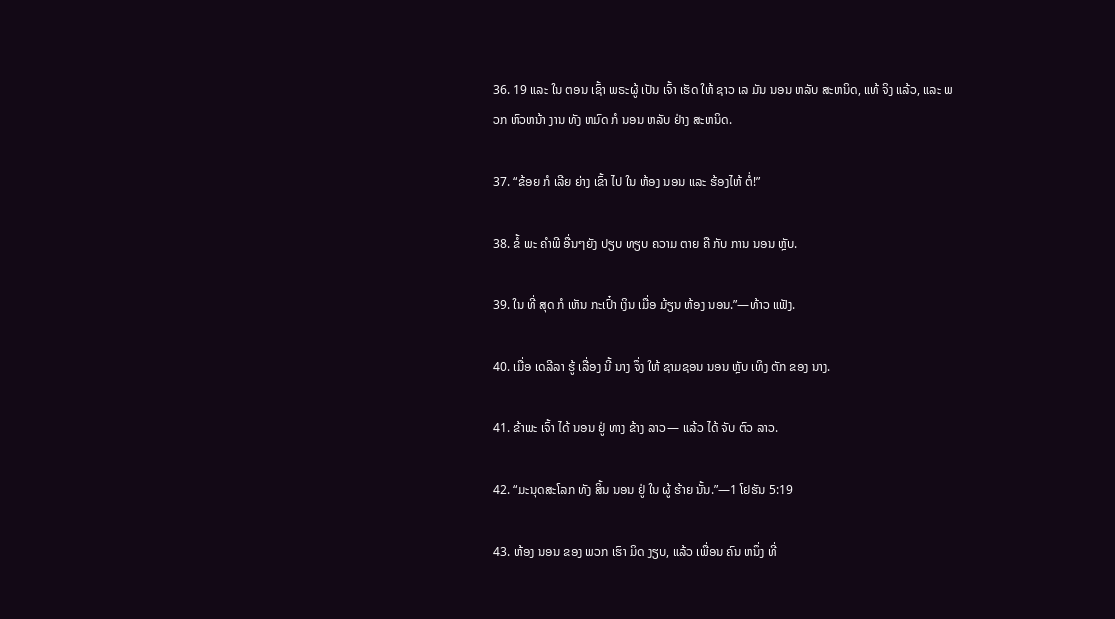36. 19 ແລະ ໃນ ຕອນ ເຊົ້າ ພຣະຜູ້ ເປັນ ເຈົ້າ ເຮັດ ໃຫ້ ຊາວ ເລ ມັນ ນອນ ຫລັບ ສະຫນິດ, ແທ້ ຈິງ ແລ້ວ, ແລະ ພວກ ຫົວຫນ້າ ງານ ທັງ ຫມົດ ກໍ ນອນ ຫລັບ ຢ່າງ ສະຫນິດ.

37. “ຂ້ອຍ ກໍ ເລີຍ ຍ່າງ ເຂົ້າ ໄປ ໃນ ຫ້ອງ ນອນ ແລະ ຮ້ອງໄຫ້ ຕໍ່!”

38. ຂໍ້ ພະ ຄໍາພີ ອື່ນໆຍັງ ປຽບ ທຽບ ຄວາມ ຕາຍ ຄື ກັບ ການ ນອນ ຫຼັບ.

39. ໃນ ທີ່ ສຸດ ກໍ ເຫັນ ກະເປົ໋າ ເງິນ ເມື່ອ ມ້ຽນ ຫ້ອງ ນອນ.”—ທ້າວ ແຟັງ.

40. ເມື່ອ ເດລີລາ ຮູ້ ເລື່ອງ ນີ້ ນາງ ຈຶ່ງ ໃຫ້ ຊາມຊອນ ນອນ ຫຼັບ ເທິງ ຕັກ ຂອງ ນາງ.

41. ຂ້າພະ ເຈົ້າ ໄດ້ ນອນ ຢູ່ ທາງ ຂ້າງ ລາວ— ແລ້ວ ໄດ້ ຈັບ ຕົວ ລາວ.

42. “ມະນຸດສະໂລກ ທັງ ສິ້ນ ນອນ ຢູ່ ໃນ ຜູ້ ຮ້າຍ ນັ້ນ.”—1 ໂຢຮັນ 5:19

43. ຫ້ອງ ນອນ ຂອງ ພວກ ເຮົາ ມິດ ງຽບ, ແລ້ວ ເພື່ອນ ຄົນ ຫນຶ່ງ ທີ່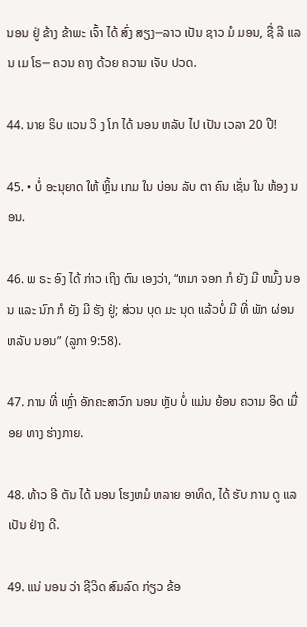ນອນ ຢູ່ ຂ້າງ ຂ້າພະ ເຈົ້າ ໄດ້ ສົ່ງ ສຽງ─ລາວ ເປັນ ຊາວ ມໍ ມອນ, ຊື່ ລີ ແລນ ເມ ໂຣ─ ຄວນ ຄາງ ດ້ວຍ ຄວາມ ເຈັບ ປວດ.

44. ນາຍ ຣິບ ແວນ ວິ ງ ໂກ ໄດ້ ນອນ ຫລັບ ໄປ ເປັນ ເວລາ 20 ປີ!

45. • ບໍ່ ອະນຸຍາດ ໃຫ້ ຫຼິ້ນ ເກມ ໃນ ບ່ອນ ລັບ ຕາ ຄົນ ເຊັ່ນ ໃນ ຫ້ອງ ນອນ.

46. ພ ຣະ ອົງ ໄດ້ ກ່າວ ເຖິງ ຕົນ ເອງວ່າ, “ຫມາ ຈອກ ກໍ ຍັງ ມີ ຫມົ້ງ ນອນ ແລະ ນົກ ກໍ ຍັງ ມີ ຮັງ ຢູ່; ສ່ວນ ບຸດ ມະ ນຸດ ແລ້ວບໍ່ ມີ ທີ່ ພັກ ຜ່ອນ ຫລັບ ນອນ” (ລູກາ 9:58).

47. ການ ທີ່ ເຫຼົ່າ ອັກຄະສາວົກ ນອນ ຫຼັບ ບໍ່ ແມ່ນ ຍ້ອນ ຄວາມ ອິດ ເມື່ອຍ ທາງ ຮ່າງກາຍ.

48. ທ້າວ ອີ ຕັນ ໄດ້ ນອນ ໂຮງຫມໍ ຫລາຍ ອາທິດ, ໄດ້ ຮັບ ການ ດູ ແລ ເປັນ ຢ່າງ ດີ.

49. ແນ່ ນອນ ວ່າ ຊີວິດ ສົມລົດ ກ່ຽວ ຂ້ອ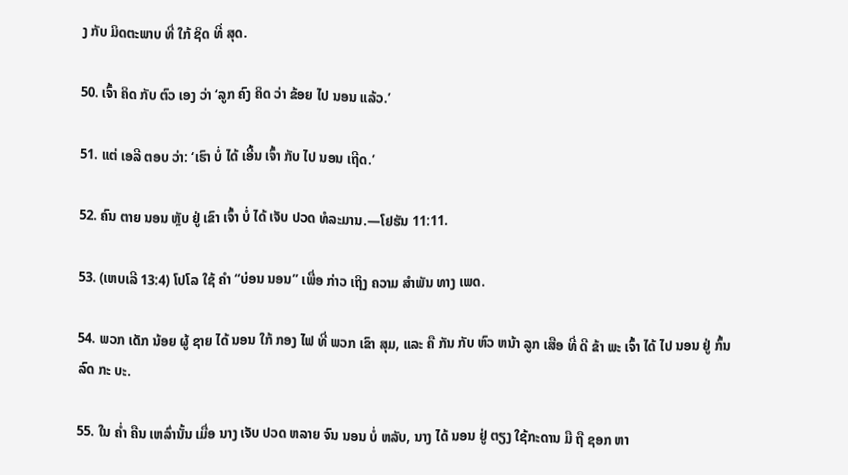ງ ກັບ ມິດຕະພາບ ທີ່ ໃກ້ ຊິດ ທີ່ ສຸດ.

50. ເຈົ້າ ຄິດ ກັບ ຕົວ ເອງ ວ່າ ‘ລູກ ຄົງ ຄິດ ວ່າ ຂ້ອຍ ໄປ ນອນ ແລ້ວ.’

51. ແຕ່ ເອລີ ຕອບ ວ່າ: ‘ເຮົາ ບໍ່ ໄດ້ ເອີ້ນ ເຈົ້າ ກັບ ໄປ ນອນ ເຖີດ.’

52. ຄົນ ຕາຍ ນອນ ຫຼັບ ຢູ່ ເຂົາ ເຈົ້າ ບໍ່ ໄດ້ ເຈັບ ປວດ ທໍລະມານ.—ໂຢຮັນ 11:11.

53. (ເຫບເລີ 13:4) ໂປໂລ ໃຊ້ ຄໍາ “ບ່ອນ ນອນ” ເພື່ອ ກ່າວ ເຖິງ ຄວາມ ສໍາພັນ ທາງ ເພດ.

54. ພວກ ເດັກ ນ້ອຍ ຜູ້ ຊາຍ ໄດ້ ນອນ ໃກ້ ກອງ ໄຟ ທີ່ ພວກ ເຂົາ ສຸມ, ແລະ ຄື ກັນ ກັບ ຫົວ ຫນ້າ ລູກ ເສືອ ທີ່ ດີ ຂ້າ ພະ ເຈົ້າ ໄດ້ ໄປ ນອນ ຢູ່ ກົ້ນ ລົດ ກະ ບະ.

55. ໃນ ຄ່ຳ ຄືນ ເຫລົ່ານັ້ນ ເມື່ອ ນາງ ເຈັບ ປວດ ຫລາຍ ຈົນ ນອນ ບໍ່ ຫລັບ, ນາງ ໄດ້ ນອນ ຢູ່ ຕຽງ ໃຊ້ກະດານ ມື ຖື ຊອກ ຫາ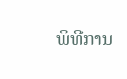ພິທີການ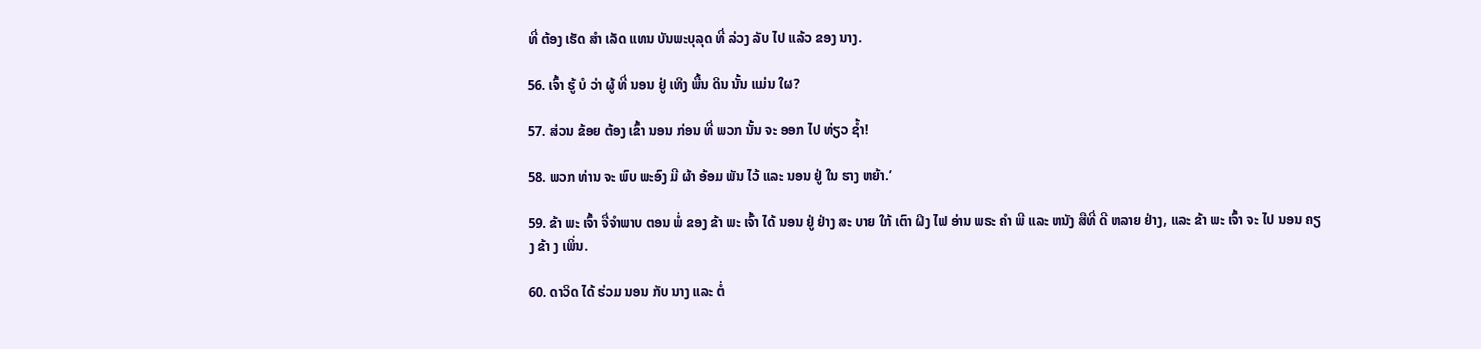ທີ່ ຕ້ອງ ເຮັດ ສໍາ ເລັດ ແທນ ບັນພະບຸລຸດ ທີ່ ລ່ວງ ລັບ ໄປ ແລ້ວ ຂອງ ນາງ.

56. ເຈົ້າ ຮູ້ ບໍ ວ່າ ຜູ້ ທີ່ ນອນ ຢູ່ ເທິງ ພື້ນ ດິນ ນັ້ນ ແມ່ນ ໃຜ?

57. ສ່ວນ ຂ້ອຍ ຕ້ອງ ເຂົ້າ ນອນ ກ່ອນ ທີ່ ພວກ ນັ້ນ ຈະ ອອກ ໄປ ທ່ຽວ ຊໍ້າ!

58. ພວກ ທ່ານ ຈະ ພົບ ພະອົງ ມີ ຜ້າ ອ້ອມ ພັນ ໄວ້ ແລະ ນອນ ຢູ່ ໃນ ຮາງ ຫຍ້າ.’

59. ຂ້າ ພະ ເຈົ້າ ຈື່ຈໍາພາບ ຕອນ ພໍ່ ຂອງ ຂ້າ ພະ ເຈົ້າ ໄດ້ ນອນ ຢູ່ ຢ່າງ ສະ ບາຍ ໃກ້ ເຕົາ ຝິງ ໄຟ ອ່ານ ພຣະ ຄໍາ ພີ ແລະ ຫນັງ ສືທີ່ ດີ ຫລາຍ ຢ່າງ, ແລະ ຂ້າ ພະ ເຈົ້າ ຈະ ໄປ ນອນ ຄຽງ ຂ້າ ງ ເພິ່ນ.

60. ດາວິດ ໄດ້ ຮ່ວມ ນອນ ກັບ ນາງ ແລະ ຕໍ່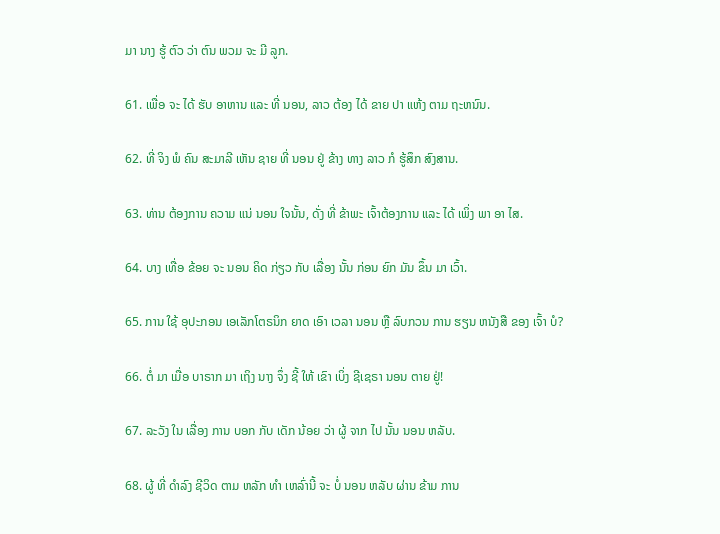ມາ ນາງ ຮູ້ ຕົວ ວ່າ ຕົນ ພວມ ຈະ ມີ ລູກ.

61. ເພື່ອ ຈະ ໄດ້ ຮັບ ອາຫານ ແລະ ທີ່ ນອນ, ລາວ ຕ້ອງ ໄດ້ ຂາຍ ປາ ແຫ້ງ ຕາມ ຖະຫນົນ.

62. ທີ່ ຈິງ ພໍ ຄົນ ສະມາລີ ເຫັນ ຊາຍ ທີ່ ນອນ ຢູ່ ຂ້າງ ທາງ ລາວ ກໍ ຮູ້ສຶກ ສົງສານ.

63. ທ່ານ ຕ້ອງການ ຄວາມ ແນ່ ນອນ ໃຈນັ້ນ, ດັ່ງ ທີ່ ຂ້າພະ ເຈົ້າຕ້ອງການ ແລະ ໄດ້ ເພິ່ງ ພາ ອາ ໄສ.

64. ບາງ ເທື່ອ ຂ້ອຍ ຈະ ນອນ ຄິດ ກ່ຽວ ກັບ ເລື່ອງ ນັ້ນ ກ່ອນ ຍົກ ມັນ ຂຶ້ນ ມາ ເວົ້າ.

65. ການ ໃຊ້ ອຸປະກອນ ເອເລັກໂຕຣນິກ ຍາດ ເອົາ ເວລາ ນອນ ຫຼື ລົບກວນ ການ ຮຽນ ຫນັງສື ຂອງ ເຈົ້າ ບໍ?

66. ຕໍ່ ມາ ເມື່ອ ບາຣາກ ມາ ເຖິງ ນາງ ຈຶ່ງ ຊີ້ ໃຫ້ ເຂົາ ເບິ່ງ ຊີເຊຣາ ນອນ ຕາຍ ຢູ່!

67. ລະວັງ ໃນ ເລື່ອງ ການ ບອກ ກັບ ເດັກ ນ້ອຍ ວ່າ ຜູ້ ຈາກ ໄປ ນັ້ນ ນອນ ຫລັບ.

68. ຜູ້ ທີ່ ດໍາລົງ ຊີວິດ ຕາມ ຫລັກ ທໍາ ເຫລົ່ານີ້ ຈະ ບໍ່ ນອນ ຫລັບ ຜ່ານ ຂ້າມ ການ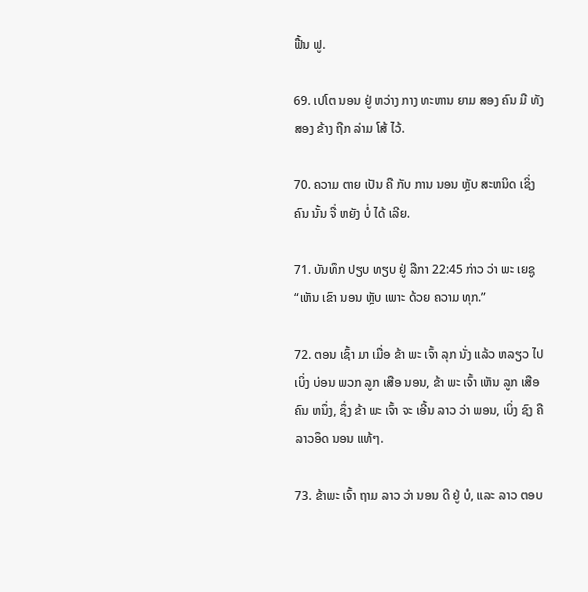ຟື້ນ ຟູ.

69. ເປໂຕ ນອນ ຢູ່ ຫວ່າງ ກາງ ທະຫານ ຍາມ ສອງ ຄົນ ມື ທັງ ສອງ ຂ້າງ ຖືກ ລ່າມ ໂສ້ ໄວ້.

70. ຄວາມ ຕາຍ ເປັນ ຄື ກັບ ການ ນອນ ຫຼັບ ສະຫນິດ ເຊິ່ງ ຄົນ ນັ້ນ ຈື່ ຫຍັງ ບໍ່ ໄດ້ ເລີຍ.

71. ບັນທຶກ ປຽບ ທຽບ ຢູ່ ລືກາ 22:45 ກ່າວ ວ່າ ພະ ເຍຊູ “ເຫັນ ເຂົາ ນອນ ຫຼັບ ເພາະ ດ້ວຍ ຄວາມ ທຸກ.”

72. ຕອນ ເຊົ້າ ມາ ເມື່ອ ຂ້າ ພະ ເຈົ້າ ລຸກ ນັ່ງ ແລ້ວ ຫລຽວ ໄປ ເບິ່ງ ບ່ອນ ພວກ ລູກ ເສືອ ນອນ, ຂ້າ ພະ ເຈົ້າ ເຫັນ ລູກ ເສືອ ຄົນ ຫນຶ່ງ, ຊຶ່ງ ຂ້າ ພະ ເຈົ້າ ຈະ ເອີ້ນ ລາວ ວ່າ ພອນ, ເບິ່ງ ຊົງ ຄື ລາວອຶດ ນອນ ແທ້ໆ.

73. ຂ້າພະ ເຈົ້າ ຖາມ ລາວ ວ່າ ນອນ ດີ ຢູ່ ບໍ, ແລະ ລາວ ຕອບ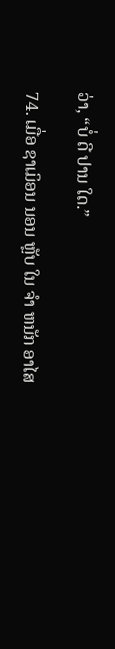ວ່າ, “ບໍ່ ດີ ປານ ໃດ.”

74. ເມື່ອ ຊາເມິອນ ນອນ ຫຼັບ ໃນ ຈໍາ ຫນັກ ອາໄສ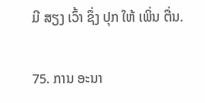ມີ ສຽງ ເວົ້າ ຊຶ່ງ ປຸກ ໃຫ້ ເພິ່ນ ຕື່ນ.

75. ການ ອະນາ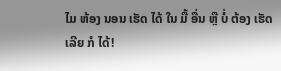ໄມ ຫ້ອງ ນອນ ເຮັດ ໄດ້ ໃນ ມື້ ອື່ນ ຫຼື ບໍ່ ຕ້ອງ ເຮັດ ເລີຍ ກໍ ໄດ້!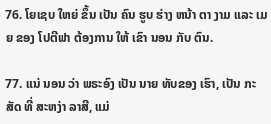76. ໂຍເຊບ ໃຫຍ່ ຂຶ້ນ ເປັນ ຄົນ ຮູບ ຮ່າງ ຫນ້າ ຕາ ງາມ ແລະ ເມຍ ຂອງ ໂປຕີຟາ ຕ້ອງການ ໃຫ້ ເຂົາ ນອນ ກັບ ຕົນ.

77. ແນ່ ນອນ ວ່າ ພຣະອົງ ເປັນ ນາຍ ທັບຂອງ ເຮົາ, ເປັນ ກະສັດ ທີ່ ສະຫງ່າ ລາສີ, ແມ່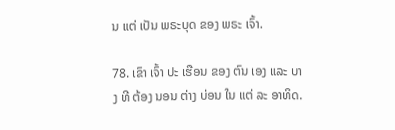ນ ແຕ່ ເປັນ ພຣະບຸດ ຂອງ ພຣະ ເຈົ້າ.

78. ເຂົາ ເຈົ້າ ປະ ເຮືອນ ຂອງ ຕົນ ເອງ ແລະ ບາງ ທີ ຕ້ອງ ນອນ ຕ່າງ ບ່ອນ ໃນ ແຕ່ ລະ ອາທິດ.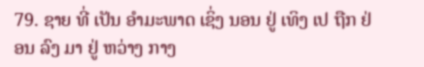79. ຊາຍ ທີ່ ເປັນ ອໍາມະພາດ ເຊິ່ງ ນອນ ຢູ່ ເທິງ ເປ ຖືກ ຢ່ອນ ລົງ ມາ ຢູ່ ຫວ່າງ ກາງ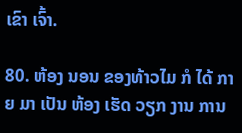ເຂົາ ເຈົ້າ.

80. ຫ້ອງ ນອນ ຂອງທ້າວໄມ ກໍ ໄດ້ ກາຍ ມາ ເປັນ ຫ້ອງ ເຮັດ ວຽກ ງານ ການ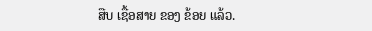ສືບ ເຊື້ອສາຍ ຂອງ ຂ້ອຍ ແລ້ວ.